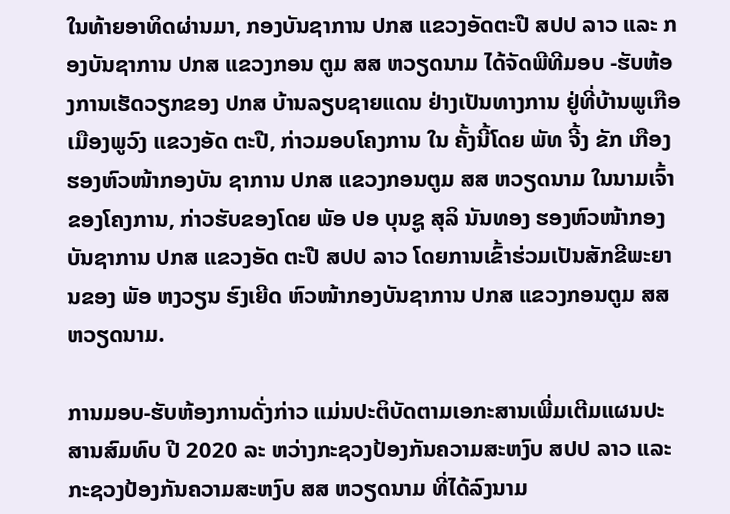ໃນທ້າຍອາທິດຜ່ານມາ, ກອງບັນຊາການ ປກສ ແຂວງອັດຕະປື ສປປ ລາວ ແລະ ກອງບັນຊາການ ປກສ ແຂວງກອນ ຕູມ ສສ ຫວຽດນາມ ໄດ້ຈັດພີທີມອບ -ຮັບຫ້ອງການເຮັດວຽກຂອງ ປກສ ບ້ານລຽບຊາຍແດນ ຢ່າງເປັນທາງການ ຢູ່ທີ່ບ້ານພູເກືອ ເມືອງພູວົງ ແຂວງອັດ ຕະປື, ກ່າວມອບໂຄງການ ໃນ ຄັ້ງນີ້ໂດຍ ພັທ ຈີ້ງ ຂັກ ເກືອງ ຮອງຫົວໜ້າກອງບັນ ຊາການ ປກສ ແຂວງກອນຕູມ ສສ ຫວຽດນາມ ໃນນາມເຈົ້າຂອງໂຄງການ, ກ່າວຮັບຂອງໂດຍ ພັອ ປອ ບຸນຊູ ສຸລິ ນັນທອງ ຮອງຫົວໜ້າກອງບັນຊາການ ປກສ ແຂວງອັດ ຕະປື ສປປ ລາວ ໂດຍການເຂົ້າຮ່ວມເປັນສັກຂີພະຍານຂອງ ພັອ ຫງວຽນ ຮົງເຍີດ ຫົວໜ້າກອງບັນຊາການ ປກສ ແຂວງກອນຕູມ ສສ ຫວຽດນາມ.

ການມອບ-ຮັບຫ້ອງການດັ່ງກ່າວ ແມ່ນປະຕິບັດຕາມເອກະສານເພີ່ມເຕີມແຜນປະສານສົມທົບ ປີ 2020 ລະ ຫວ່າງກະຊວງປ້ອງກັນຄວາມສະຫງົບ ສປປ ລາວ ແລະ ກະຊວງປ້ອງກັນຄວາມສະຫງົບ ສສ ຫວຽດນາມ ທີ່ໄດ້ລົງນາມ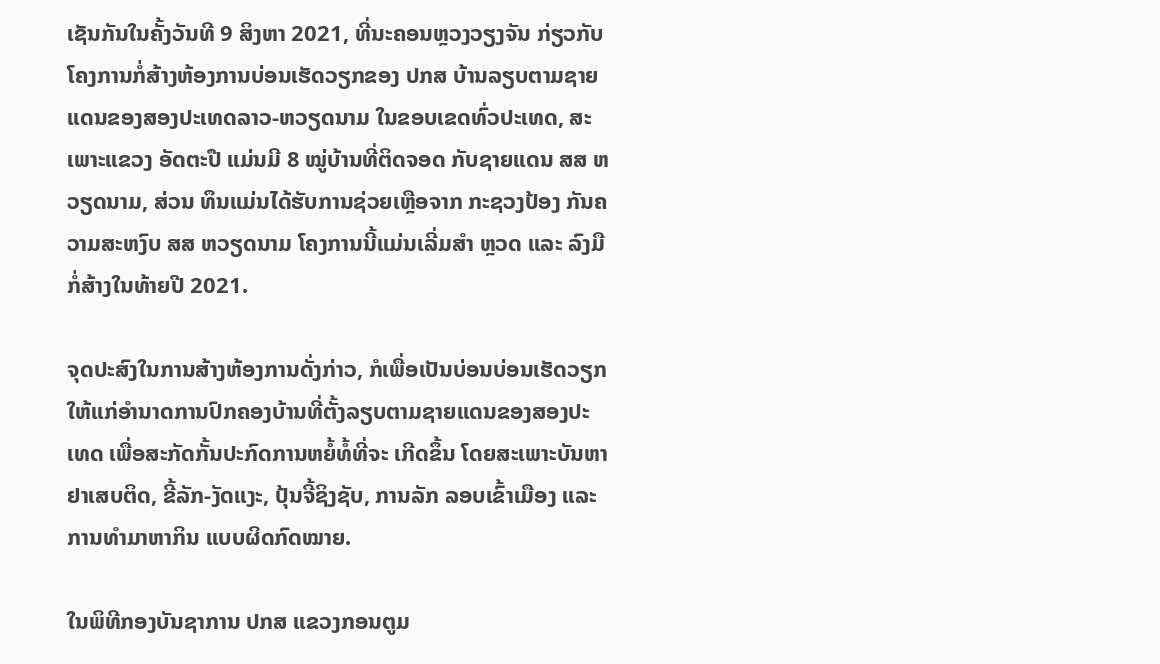ເຊັນກັນໃນຄັ້ງວັນທີ 9 ສິງຫາ 2021, ທີ່ນະຄອນຫຼວງວຽງຈັນ ກ່ຽວກັບໂຄງການກໍ່ສ້າງຫ້ອງການບ່ອນເຮັດວຽກຂອງ ປກສ ບ້ານລຽບຕາມຊາຍແດນຂອງສອງປະເທດລາວ-ຫວຽດນາມ ໃນຂອບເຂດທົ່ວປະເທດ, ສະເພາະແຂວງ ອັດຕະປື ແມ່ນມີ 8 ໝູ່ບ້ານທີ່ຕິດຈອດ ກັບຊາຍແດນ ສສ ຫວຽດນາມ, ສ່ວນ ທຶນແມ່ນໄດ້ຮັບການຊ່ວຍເຫຼືອຈາກ ກະຊວງປ້ອງ ກັນຄວາມສະຫງົບ ສສ ຫວຽດນາມ ໂຄງການນີ້ແມ່ນເລີ່ມສຳ ຫຼວດ ແລະ ລົງມືກໍ່ສ້າງໃນທ້າຍປີ 2021.

ຈຸດປະສົງໃນການສ້າງຫ້ອງການດັ່ງກ່າວ, ກໍເພື່ອເປັນບ່ອນບ່ອນເຮັດວຽກໃຫ້ແກ່ອຳນາດການປົກຄອງບ້ານທີ່ຕັ້ງລຽບຕາມຊາຍແດນຂອງສອງປະ ເທດ ເພື່ອສະກັດກັ້ນປະກົດການຫຍໍ້ທໍ້ທີ່ຈະ ເກີດຂຶ້ນ ໂດຍສະເພາະບັນຫາຢາເສບຕິດ, ຂີ້ລັກ-ງັດແງະ, ປຸ້ນຈີ້ຊິງຊັບ, ການລັກ ລອບເຂົ້າເມືອງ ແລະ ການທຳມາຫາກິນ ແບບຜິດກົດໝາຍ.

ໃນພິທີກອງບັນຊາການ ປກສ ແຂວງກອນຕູມ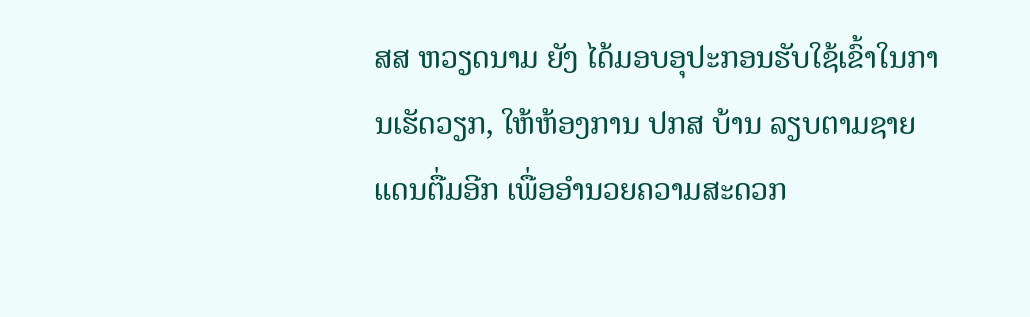ສສ ຫວຽດນາມ ຍັງ ໄດ້ມອບອຸປະກອນຮັບໃຊ້ເຂົ້າໃນການເຮັດວຽກ, ໃຫ້ຫ້ອງການ ປກສ ບ້ານ ລຽບຕາມຊາຍແດນຕື່ມອີກ ເພື່ອອຳນວຍຄວາມສະດວກ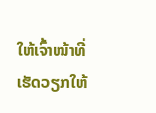ໃຫ້ເຈົ້າໜ້າທີ່ ເຮັດວຽກໃຫ້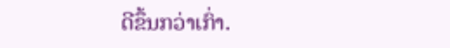ດີຂຶ້ນກວ່າເກົ່າ.